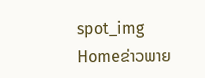spot_img
Homeຂ່າວພາຍ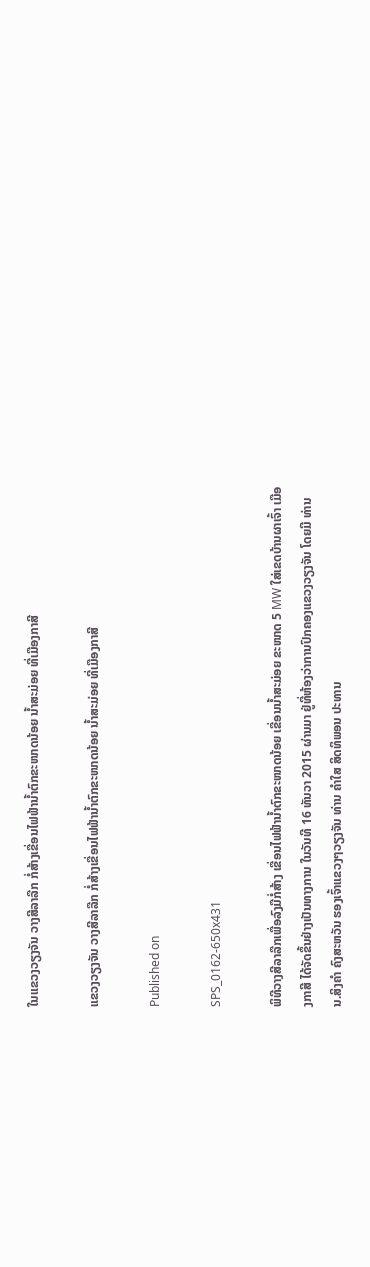ໃນແຂວງວຽງຈັນ ວາງສີລາລືກ ກໍ່ສ້າງເຂື່ອນໄຟຟ້ານ້ຳຕົກຂະໜາດນ້ອຍ ນ້ຳສະມ່ອຍ ທີ່ເມືອງກາສີ

ແຂວງວຽງຈັນ ວາງສີລາລືກ ກໍ່ສ້າງເຂື່ອນໄຟຟ້ານ້ຳຕົກຂະໜາດນ້ອຍ ນ້ຳສະມ່ອຍ ທີ່ເມືອງກາສີ

Published on

SPS_0162-650x431

ພິທີວາງສີລາລືກເພື່ອລົງມືກໍ່ສ້າງ ເຂື່ອນໄຟຟ້ານ້ຳຕົກຂະໜາດນ້ອຍ ເຂື່ອນນ້ຳສະມ່ອຍ ຂະໜາດ 5 MW ໃສ່ເຂດບ້ານຜາເຈົ້າ ເມືອງກາສີ ໄດ້ຈັດຂຶ້ນຢ່າງເປັນທາງການ ໃນວັນທີ 16 ທັນວາ 2015 ຜ່ານມາ ຢູ່ທີ່ຫ້ອງວ່າການປົກຄອງແຂວງວຽງຈັນ ໂດຍມີ ທ່ານ ນ.ສິງຄຳ ຄົງສະຫວັນ ຮອງເຈົ້າແຂວງໆວຽງຈັນ ທ່ານ ຄຳໃສ ສິດທິພອນ ປະທານ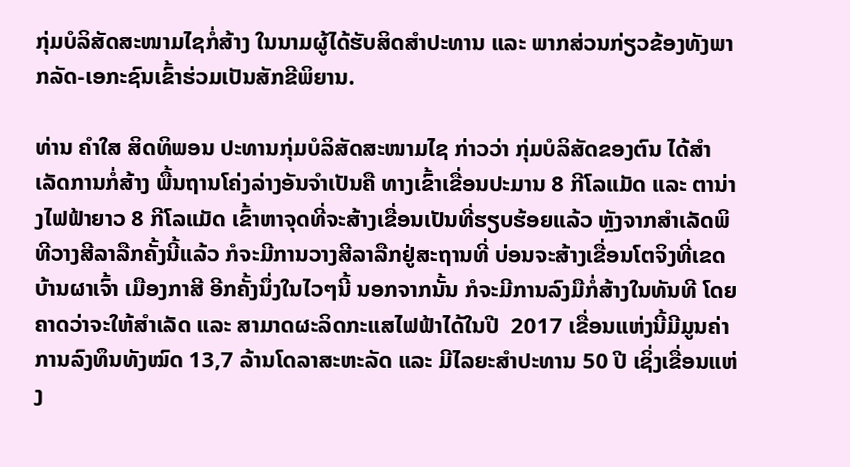ກຸ່ມບໍລິສັດສະໜາມໄຊກໍ່ສ້າງ ໃນນາມຜູ້ໄດ້ຮັບສິດສຳປະທານ ແລະ ພາກສ່ວນກ່ຽວຂ້ອງທັງພາກລັດ-ເອກະຊົນເຂົ້າຮ່ວມເປັນສັກຂີພິຍານ.

ທ່ານ ຄຳໃສ ສິດທິພອນ ປະທານກຸ່ມບໍລິສັດສະໜາມໄຊ ກ່າວວ່າ ກຸ່ມບໍລິສັດຂອງຕົນ ໄດ້ສຳເລັດການກໍ່ສ້າງ ພື້ນຖານໂຄ່ງລ່າງອັນຈຳເປັນຄື ທາງເຂົ້າເຂື່ອນປະມານ 8 ກີໂລແມັດ ແລະ ຕານ່າງໄຟຟ້າຍາວ 8 ກີໂລແມັດ ເຂົ້າຫາຈຸດທີ່ຈະສ້າງເຂື່ອນເປັນທີ່ຮຽບຮ້ອຍແລ້ວ ຫຼັງຈາກສໍາເລັດພິທີວາງສີລາລືກຄັ້ງນີ້ແລ້ວ ກໍຈະມີການວາງສີລາລືກຢູ່ສະຖານທີ່ ບ່ອນຈະສ້າງເຂື່ອນໂຕຈິງທີ່ເຂດບ້ານຜາເຈົ້າ ເມືອງກາສີ ອີກຄັ້ງນຶ່ງໃນໄວໆນີ້ ນອກຈາກນັ້ນ ກໍຈະມີການລົງມືກໍ່ສ້າງໃນທັນທີ ໂດຍຄາດວ່າຈະໃຫ້ສຳເລັດ ແລະ ສາມາດຜະລິດກະແສໄຟຟ້າໄດ້ໃນປີ  2017 ເຂື່ອນແຫ່ງນີ້ມີມູນຄ່າການລົງທຶນທັງໝົດ 13,7 ລ້ານໂດລາສະຫະລັດ ແລະ ມີໄລຍະສຳປະທານ 50 ປີ ເຊິ່ງເຂື່ອນແຫ່ງ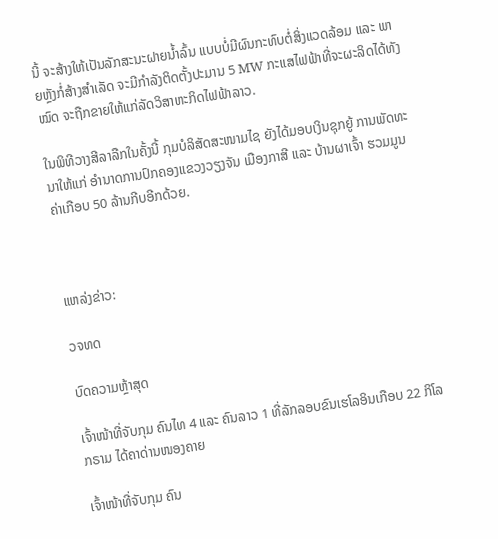ນີ້ ຈະສ້າງໃຫ້ເປັນລັກສະນະຝາຍນ້ຳລົ້ນ ແບບບໍ່ມີຜົນກະທົບຕໍ່ສິ່ງແວດລ້ອມ ແລະ ພາຍຫຼັງກໍ່ສ້າງສຳເລັດ ຈະມີກຳລັງຕິດຕັ້ງປະມານ 5 MW ກະແສໄຟຟ້າທີ່ຈະຜະລິດໄດ້ທັງໝົດ ຈະຖືກຂາຍໃຫ້ແກ່ລັດວິສາຫະກິດໄຟຟ້າລາວ.

ໃນພິທີວາງສີລາລືກໃນຄັ້ງນີ້ ກຸມບໍລິສັດສະໜາມໄຊ ຍັງໄດ້ມອບເງິນຊຸກຍູ້ ການພັດທະນາໃຫ້ແກ່ ອໍານາດການປົກຄອງແຂວງວຽງຈັນ ເມືອງກາສີ ແລະ ບ້ານຜາເຈົ້າ ຮວມມູນຄ່າເກືອບ 50 ລ້ານກີບອີກດ້ວຍ.



ແຫລ່ງຂ່າວ:

ວຈທດ

ບົດຄວາມຫຼ້າສຸດ

ເຈົ້າໜ້າທີ່ຈັບກຸມ ຄົນໄທ 4 ແລະ ຄົນລາວ 1 ທີ່ລັກລອບຂົນເຮໂລອິນເກືອບ 22 ກິໂລກຣາມ ໄດ້ຄາດ່ານໜອງຄາຍ

ເຈົ້າໜ້າທີ່ຈັບກຸມ ຄົນ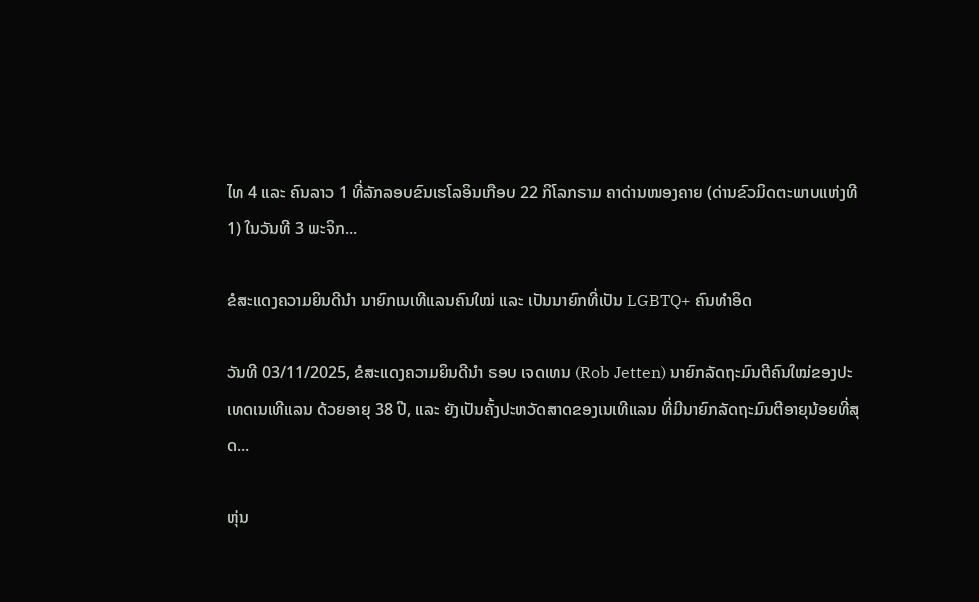ໄທ 4 ແລະ ຄົນລາວ 1 ທີ່ລັກລອບຂົນເຮໂລອິນເກືອບ 22 ກິໂລກຣາມ ຄາດ່ານໜອງຄາຍ (ດ່ານຂົວມິດຕະພາບແຫ່ງທີ 1) ໃນວັນທີ 3 ພະຈິກ...

ຂໍສະແດງຄວາມຍິນດີນຳ ນາຍົກເນເທີແລນຄົນໃໝ່ ແລະ ເປັນນາຍົກທີ່ເປັນ LGBTQ+ ຄົນທຳອິດ

ວັນທີ 03/11/2025, ຂໍສະແດງຄວາມຍິນດີນຳ ຣອບ ເຈດເທນ (Rob Jetten) ນາຍົກລັດຖະມົນຕີຄົນໃໝ່ຂອງປະເທດເນເທີແລນ ດ້ວຍອາຍຸ 38 ປີ, ແລະ ຍັງເປັນຄັ້ງປະຫວັດສາດຂອງເນເທີແລນ ທີ່ມີນາຍົກລັດຖະມົນຕີອາຍຸນ້ອຍທີ່ສຸດ...

ຫຸ່ນ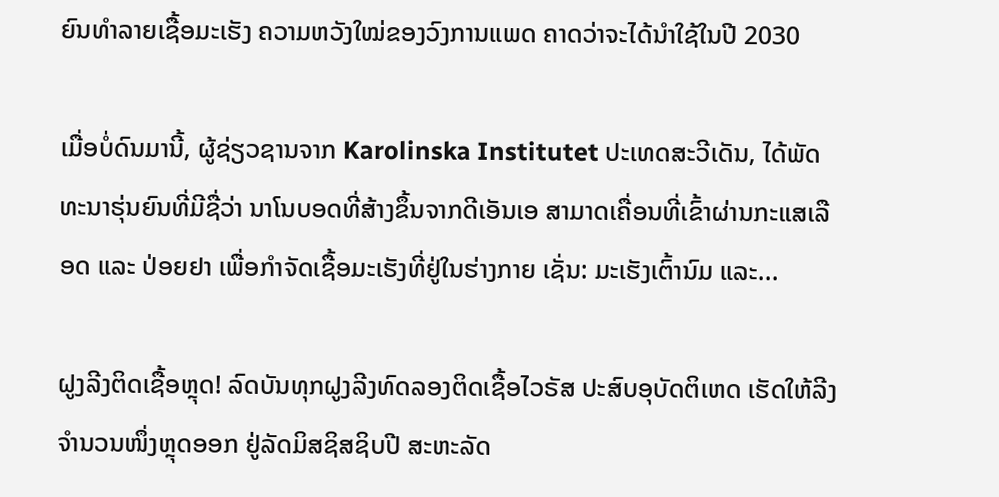ຍົນທຳລາຍເຊື້ອມະເຮັງ ຄວາມຫວັງໃໝ່ຂອງວົງການແພດ ຄາດວ່າຈະໄດ້ນໍາໃຊ້ໃນປີ 2030

ເມື່ອບໍ່ດົນມານີ້, ຜູ້ຊ່ຽວຊານຈາກ Karolinska Institutet ປະເທດສະວີເດັນ, ໄດ້ພັດທະນາຮຸ່ນຍົນທີ່ມີຊື່ວ່າ ນາໂນບອດທີ່ສ້າງຂຶ້ນຈາກດີເອັນເອ ສາມາດເຄື່ອນທີ່ເຂົ້າຜ່ານກະແສເລືອດ ແລະ ປ່ອຍຢາ ເພື່ອກຳຈັດເຊື້ອມະເຮັງທີ່ຢູ່ໃນຮ່າງກາຍ ເຊັ່ນ: ມະເຮັງເຕົ້ານົມ ແລະ...

ຝູງລີງຕິດເຊື້ອຫຼຸດ! ລົດບັນທຸກຝູງລີງທົດລອງຕິດເຊື້ອໄວຣັສ ປະສົບອຸບັດຕິເຫດ ເຮັດໃຫ້ລີງຈຳນວນໜຶ່ງຫຼຸດອອກ ຢູ່ລັດມິສຊິສຊິບປີ ສະຫະລັດ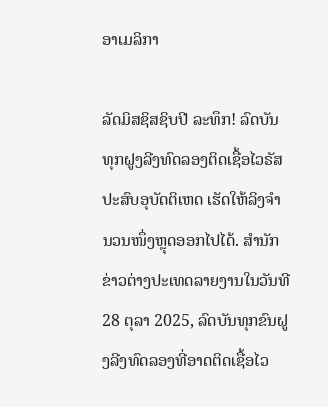ອາເມລິກາ

ລັດມິສຊິສຊິບປີ ລະທຶກ! ລົດບັນທຸກຝູງລີງທົດລອງຕິດເຊື້ອໄວຣັສ ປະສົບອຸບັດຕິເຫດ ເຮັດໃຫ້ລິງຈຳນວນໜຶ່ງຫຼຸດອອກໄປໄດ້. ສຳນັກຂ່າວຕ່າງປະເທດລາຍງານໃນວັນທີ 28 ຕຸລາ 2025, ລົດບັນທຸກຂົນຝູງລີງທົດລອງທີ່ອາດຕິດເຊື້ອໄວ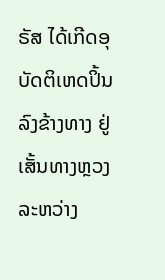ຣັສ ໄດ້ເກີດອຸບັດຕິເຫດປິ້ນລົງຂ້າງທາງ ຢູ່ເສັ້ນທາງຫຼວງລະຫວ່າງ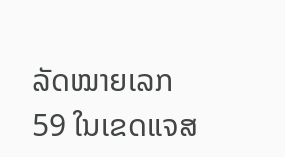ລັດໝາຍເລກ 59 ໃນເຂດແຈສ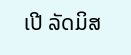ເປີ ລັດມິສ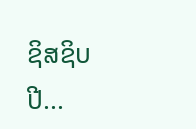ຊິສຊິບປີ...